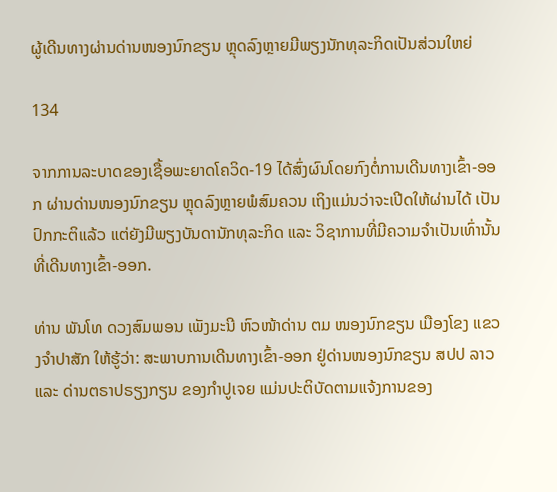ຜູ້ເດີນທາງຜ່ານດ່ານໜອງນົກຂຽນ ຫຼຸດລົງຫຼາຍມີພຽງນັກທຸລະກິດເປັນສ່ວນໃຫຍ່

134

ຈາກການລະບາດຂອງເຊື້ອພະຍາດໂຄວິດ-19 ໄດ້ສົ່ງຜົນໂດຍກົງຕໍ່ການເດີນທາງເຂົ້າ-ອອກ ຜ່ານດ່ານໜອງນົກຂຽນ ຫຼຸດລົງຫຼາຍພໍສົມຄວນ ເຖິງແມ່ນວ່າຈະເປີດໃຫ້ຜ່ານໄດ້ ເປັນປົກກະຕິແລ້ວ ແຕ່ຍັງມີພຽງບັນດານັກທຸລະກິດ ແລະ ວິຊາການທີ່ມີຄວາມຈຳເປັນເທົ່ານັ້ນທີ່ເດີນທາງເຂົ້າ-ອອກ.

ທ່ານ ພັນໂທ ດວງສົມພອນ ເພັງມະນີ ຫົວໜ້າດ່ານ ຕມ ໜອງນົກຂຽນ ເມືອງໂຂງ ແຂວງຈໍາປາສັກ ໃຫ້ຮູ້ວ່າ: ສະພາບການເດີນທາງເຂົ້າ-ອອກ ຢູ່ດ່ານໜອງນົກຂຽນ ສປປ ລາວ ແລະ ດ່ານຕຣາປຣຽງກຽນ ຂອງກໍາປູເຈຍ ແມ່ນປະຕິບັດຕາມແຈ້ງການຂອງ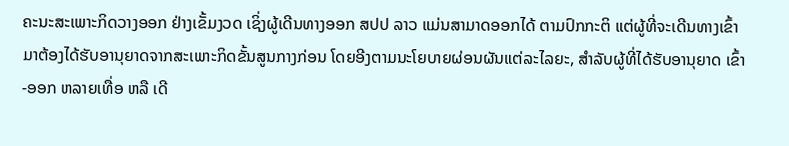ຄະນະສະເພາະກິດວາງອອກ ຢ່າງເຂັ້ມງວດ ເຊິ່ງຜູ້ເດີນທາງອອກ ສປປ ລາວ ແມ່ນສາມາດອອກໄດ້ ຕາມປົກກະຕິ ແຕ່ຜູ້ທີ່ຈະເດີນທາງເຂົ້າມາຕ້ອງໄດ້ຮັບອານຸຍາດຈາກສະເພາະກິດຂັ້ນສູນກາງກ່ອນ ໂດຍອີງຕາມນະໂຍບາຍຜ່ອນຜັນແຕ່ລະໄລຍະ, ສໍາລັບຜູ້ທີ່ໄດ້ຮັບອານຸຍາດ ເຂົ້າ-ອອກ ຫລາຍເທື່ອ ຫລື ເດີ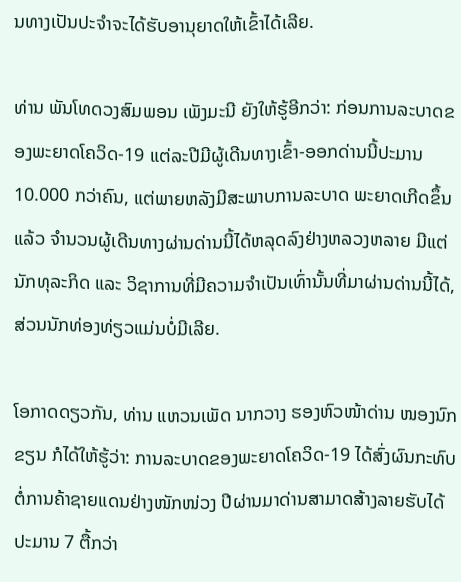ນທາງເປັນປະຈໍາຈະໄດ້ຮັບອານຸຍາດໃຫ້ເຂົ້າໄດ້ເລີຍ.

ທ່ານ ພັນໂທດວງສົມພອນ ເພັງມະນີ ຍັງໃຫ້ຮູ້ອີກວ່າ: ກ່ອນການລະບາດຂອງພະຍາດໂຄວິດ-19 ແຕ່ລະປີມີຜູ້ເດີນທາງເຂົ້າ-ອອກດ່ານນີ້ປະມານ 10.000 ກວ່າຄົນ, ແຕ່ພາຍຫລັງມີສະພາບການລະບາດ ພະຍາດເກີດຂຶ້ນແລ້ວ ຈໍານວນຜູ້ເດີນທາງຜ່ານດ່ານນີ້ໄດ້ຫລຸດລົງຢ່າງຫລວງຫລາຍ ມີແຕ່ນັກທຸລະກິດ ແລະ ວິຊາການທີ່ມີຄວາມຈໍາເປັນເທົ່ານັ້ນທີ່ມາຜ່ານດ່ານນີ້ໄດ້, ສ່ວນນັກທ່ອງທ່ຽວແມ່ນບໍ່ມີເລີຍ.

ໂອກາດດຽວກັນ, ທ່ານ ແຫວນເພັດ ນາກວາງ ຮອງຫົວໜ້າດ່ານ ໜອງນົກຂຽນ ກໍໄດ້ໃຫ້ຮູ້ວ່າ: ການລະບາດຂອງພະຍາດໂຄວິດ-19 ໄດ້ສົ່ງຜົນກະທົບຕໍ່ການຄ້າຊາຍແດນຢ່າງໜັກໜ່ວງ ປີຜ່ານມາດ່ານສາມາດສ້າງລາຍຮັບໄດ້ ປະມານ 7 ຕື້ກວ່າ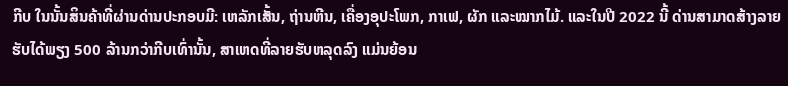ກີບ ໃນນັ້ນສິນຄ້າທີ່ຜ່ານດ່ານປະກອບມີ: ເຫລັກເສັ້ນ, ຖ່ານຫີນ, ເຄື່ອງອຸປະໂພກ, ກາເຟ, ຜັກ ແລະໝາກໄມ້. ແລະໃນປີ 2022 ນີ້ ດ່ານສາມາດສ້າງລາຍຮັບໄດ້ພຽງ 500 ລ້ານກວ່າກີບເທົ່ານັ້ນ, ສາເຫດທີ່ລາຍຮັບຫລຸດລົງ ແມ່ນຍ້ອນ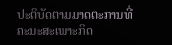ປະຕິບັດຕາມມາດຕະການທີ່ຄະນະສະເພາະກິດ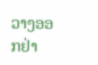ວາງອອກຢ່າ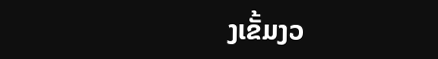ງເຂັ້ມງວ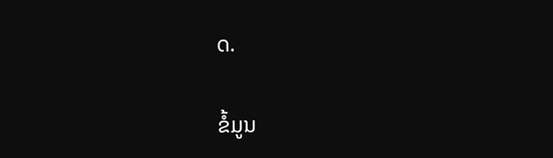ດ.

ຂໍ້ມູນ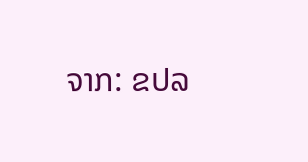ຈາກ: ຂປລ